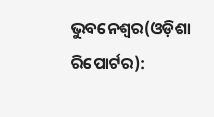ଭୁବନେଶ୍ୱର(ଓଡ଼ିଶା ରିପୋର୍ଟର):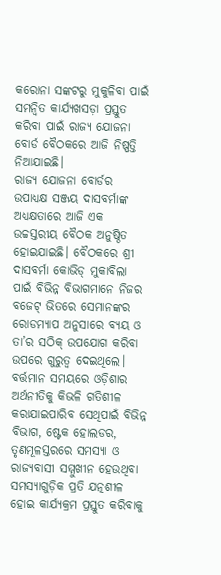କରୋନା ସଙ୍କଟରୁ ମୁକୁଳିବା ପାଇଁ ସମନ୍ୱିତ କାର୍ଯ୍ୟଖସଡ଼ା ପ୍ରସ୍ତୁତ କରିବା ପାଇଁ ରାଜ୍ୟ ଯୋଜନା ବୋର୍ଡ ବୈଠକରେ ଆଜି ନିଷ୍ପତ୍ତି ନିଆଯାଇଛି।
ରାଜ୍ୟ ଯୋଜନା ବୋର୍ଡର ଉପାଧ୍ୟକ୍ଷ ସଞ୍ଜୟ ଦାସବର୍ମାଙ୍କ ଅଧ୍ୟକ୍ଷତାରେ ଆଜି ଏକ ଉଚ୍ଚସ୍ତରୀୟ ବୈଠକ ଅନୁଷ୍ଠିତ ହୋଇଯାଇଛି। ବୈଠକରେ ଶ୍ରୀ ଦାସବର୍ମା କୋଭିଡ୍ ମୁକାବିଲା ପାଇଁ ବିଭିନ୍ନ ବିଭାଗମାନେ ନିଜର ବଜେଟ୍ ଭିତରେ ସେମାନଙ୍କର ରୋଡମ୍ୟାପ ଅନୁସାରେ ବ୍ୟୟ ଓ ତା’ର ସଠିକ୍ ଉପଯୋଗ କରିବା ଉପରେ ଗୁରୁତ୍ୱ ଦେଇଥିଲେ। ବର୍ତ୍ତମାନ ସମୟରେ ଓଡ଼ିଶାର ଅର୍ଥନୀତିକୁ କିଭଳି ଗତିଶୀଳ କରାଯାଇପାରିବ ସେଥିପାଇଁ ବିଭିନ୍ନ ବିଭାଗ, ଷ୍ଟେକ ହୋଲଡର, ତୃଣମୂଳସ୍ତରରେ ସମସ୍ୟା ଓ ରାଜ୍ୟବାସୀ ସମ୍ମୁଖୀନ ହେଉଥିବା ସମସ୍ୟାଗୁଡ଼ିକ ପ୍ରତି ଯତ୍ନଶୀଳ ହୋଇ କାର୍ଯ୍ୟକ୍ରମ ପ୍ରସ୍ତୁତ କରିବାକୁ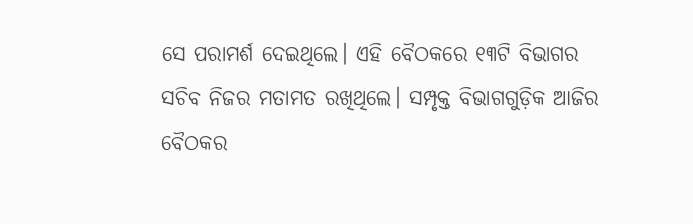ସେ ପରାମର୍ଶ ଦେଇଥିଲେ। ଏହି ବୈଠକରେ ୧୩ଟି ବିଭାଗର ସଚିବ ନିଜର ମତାମତ ରଖିଥିଲେ। ସମ୍ପୃକ୍ତ ବିଭାଗଗୁଡ଼ିକ ଆଜିର ବୈଠକର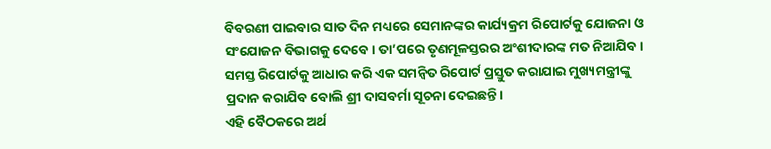ବିବରଣୀ ପାଇବାର ସାତ ଦିନ ମଧ୍ୟରେ ସେମାନଙ୍କର କାର୍ଯ୍ୟକ୍ରମ ରିପୋର୍ଟକୁ ଯୋଜନା ଓ ସଂଯୋଜନ ବିଭାଗକୁ ଦେବେ। ତା’ପରେ ତୃଣମୂଳସ୍ତରର ଅଂଶୀଦାରଙ୍କ ମତ ନିଆଯିବ। ସମସ୍ତ ରିପୋର୍ଟକୁ ଆଧାର କରି ଏକ ସମନ୍ୱିତ ରିପୋର୍ଟ ପ୍ରସ୍ତୁତ କରାଯାଇ ମୁଖ୍ୟମନ୍ତ୍ରୀଙ୍କୁ ପ୍ରଦାନ କରାଯିବ ବୋଲି ଶ୍ରୀ ଦାସବର୍ମା ସୂଚନା ଦେଇଛନ୍ତି।
ଏହି ବୈଠକରେ ଅର୍ଥ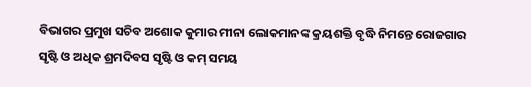ବିଭାଗର ପ୍ରମୁଖ ସଚିବ ଅଶୋକ କୁମାର ମୀନା ଲୋକମାନଙ୍କ କ୍ରୟଶକ୍ତି ବୃଦ୍ଧି ନିମନ୍ତେ ରୋଜଗାର ସୃଷ୍ଟି ଓ ଅଧିକ ଶ୍ରମଦିବସ ସୃଷ୍ଟି ଓ କମ୍ ସମୟ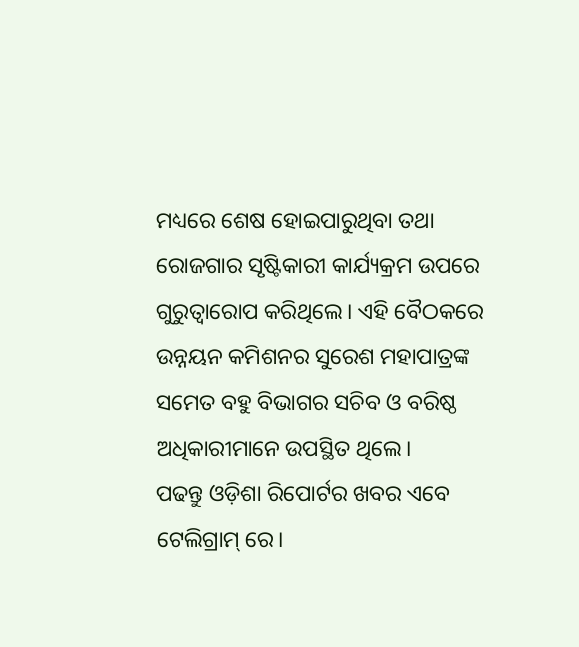ମଧ୍ୟରେ ଶେଷ ହୋଇପାରୁଥିବା ତଥା ରୋଜଗାର ସୃଷ୍ଟିକାରୀ କାର୍ଯ୍ୟକ୍ରମ ଉପରେ ଗୁରୁତ୍ୱାରୋପ କରିଥିଲେ। ଏହି ବୈଠକରେ ଉନ୍ନୟନ କମିଶନର ସୁରେଶ ମହାପାତ୍ରଙ୍କ ସମେତ ବହୁ ବିଭାଗର ସଚିବ ଓ ବରିଷ୍ଠ ଅଧିକାରୀମାନେ ଉପସ୍ଥିତ ଥିଲେ।
ପଢନ୍ତୁ ଓଡ଼ିଶା ରିପୋର୍ଟର ଖବର ଏବେ ଟେଲିଗ୍ରାମ୍ ରେ।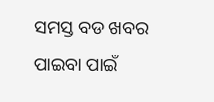ସମସ୍ତ ବଡ ଖବର ପାଇବା ପାଇଁ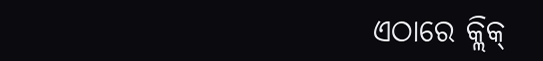ଏଠାରେ କ୍ଲିକ୍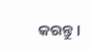କରନ୍ତୁ।